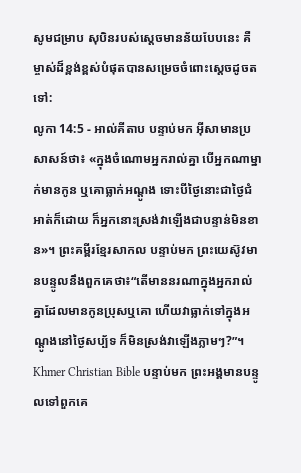សូមជម្រាប សុបិនរបស់ស្តេចមានន័យបែបនេះ គឺម្ចាស់ដ៏ខ្ពង់ខ្ពស់បំផុតបានសម្រេចចំពោះស្តេចដូចតទៅ:
លូកា 14:5 - អាល់គីតាប បន្ទាប់មក អ៊ីសាមានប្រសាសន៍ថា៖ «ក្នុងចំណោមអ្នករាល់គ្នា បើអ្នកណាម្នាក់មានកូន ឬគោធ្លាក់អណ្ដូង ទោះបីថ្ងៃនោះជាថ្ងៃជំអាត់ក៏ដោយ ក៏អ្នកនោះស្រង់វាឡើងជាបន្ទាន់មិនខាន»។ ព្រះគម្ពីរខ្មែរសាកល បន្ទាប់មក ព្រះយេស៊ូវមានបន្ទូលនឹងពួកគេថា៖“តើមាននរណាក្នុងអ្នករាល់គ្នាដែលមានកូនប្រុសឬគោ ហើយវាធ្លាក់ទៅក្នុងអណ្ដូងនៅថ្ងៃសប្ប័ទ ក៏មិនស្រង់វាឡើងភ្លាមៗ?”។ Khmer Christian Bible បន្ទាប់មក ព្រះអង្គមានបន្ទូលទៅពួកគេ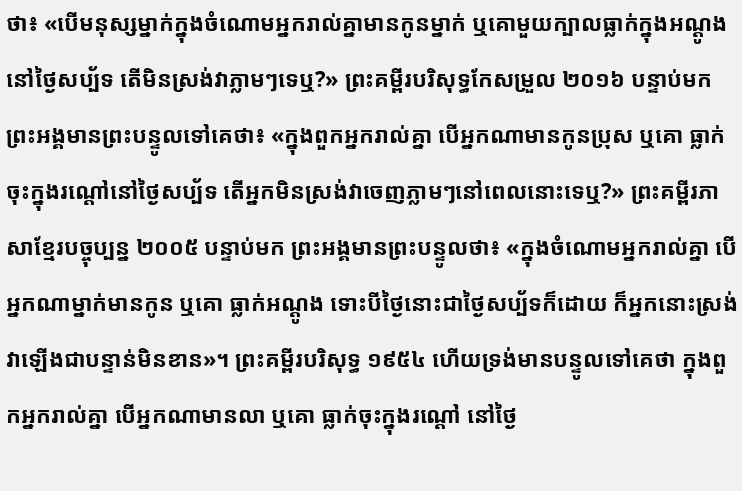ថា៖ «បើមនុស្សម្នាក់ក្នុងចំណោមអ្នករាល់គ្នាមានកូនម្នាក់ ឬគោមួយក្បាលធ្លាក់ក្នុងអណ្ដូងនៅថ្ងៃសប្ប័ទ តើមិនស្រង់វាភ្លាមៗទេឬ?» ព្រះគម្ពីរបរិសុទ្ធកែសម្រួល ២០១៦ បន្ទាប់មក ព្រះអង្គមានព្រះបន្ទូលទៅគេថា៖ «ក្នុងពួកអ្នករាល់គ្នា បើអ្នកណាមានកូនប្រុស ឬគោ ធ្លាក់ចុះក្នុងរណ្តៅនៅថ្ងៃសប្ប័ទ តើអ្នកមិនស្រង់វាចេញភ្លាមៗនៅពេលនោះទេឬ?» ព្រះគម្ពីរភាសាខ្មែរបច្ចុប្បន្ន ២០០៥ បន្ទាប់មក ព្រះអង្គមានព្រះបន្ទូលថា៖ «ក្នុងចំណោមអ្នករាល់គ្នា បើអ្នកណាម្នាក់មានកូន ឬគោ ធ្លាក់អណ្ដូង ទោះបីថ្ងៃនោះជាថ្ងៃសប្ប័ទក៏ដោយ ក៏អ្នកនោះស្រង់វាឡើងជាបន្ទាន់មិនខាន»។ ព្រះគម្ពីរបរិសុទ្ធ ១៩៥៤ ហើយទ្រង់មានបន្ទូលទៅគេថា ក្នុងពួកអ្នករាល់គ្នា បើអ្នកណាមានលា ឬគោ ធ្លាក់ចុះក្នុងរណ្តៅ នៅថ្ងៃ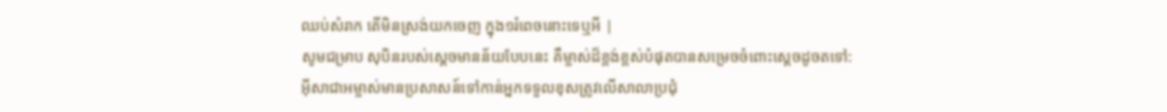ឈប់សំរាក តើមិនស្រង់យកចេញ ក្នុង១រំពេចនោះទេឬអី |
សូមជម្រាប សុបិនរបស់ស្តេចមានន័យបែបនេះ គឺម្ចាស់ដ៏ខ្ពង់ខ្ពស់បំផុតបានសម្រេចចំពោះស្តេចដូចតទៅ:
អ៊ីសាជាអម្ចាស់មានប្រសាសន៍ទៅកាន់អ្នកទទួលខុសត្រូវលើសាលាប្រជុំ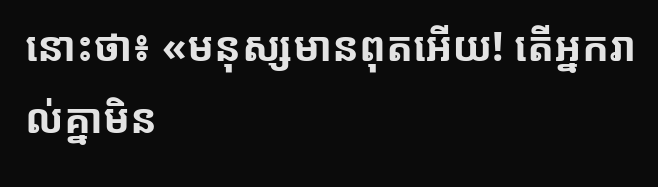នោះថា៖ «មនុស្សមានពុតអើយ! តើអ្នករាល់គ្នាមិន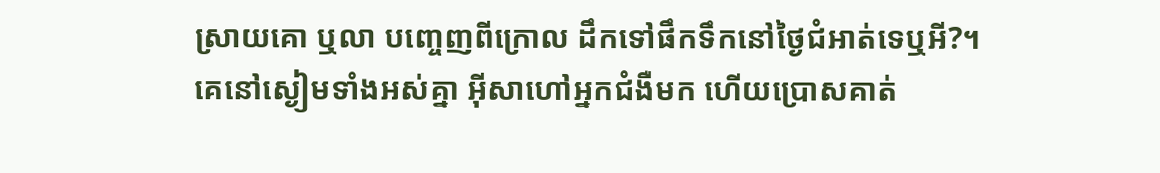ស្រាយគោ ឬលា បញ្ចេញពីក្រោល ដឹកទៅផឹកទឹកនៅថ្ងៃជំអាត់ទេឬអី?។
គេនៅស្ងៀមទាំងអស់គ្នា អ៊ីសាហៅអ្នកជំងឺមក ហើយប្រោសគាត់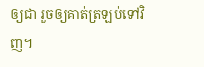ឲ្យជា រួចឲ្យគាត់ត្រឡប់ទៅវិញ។